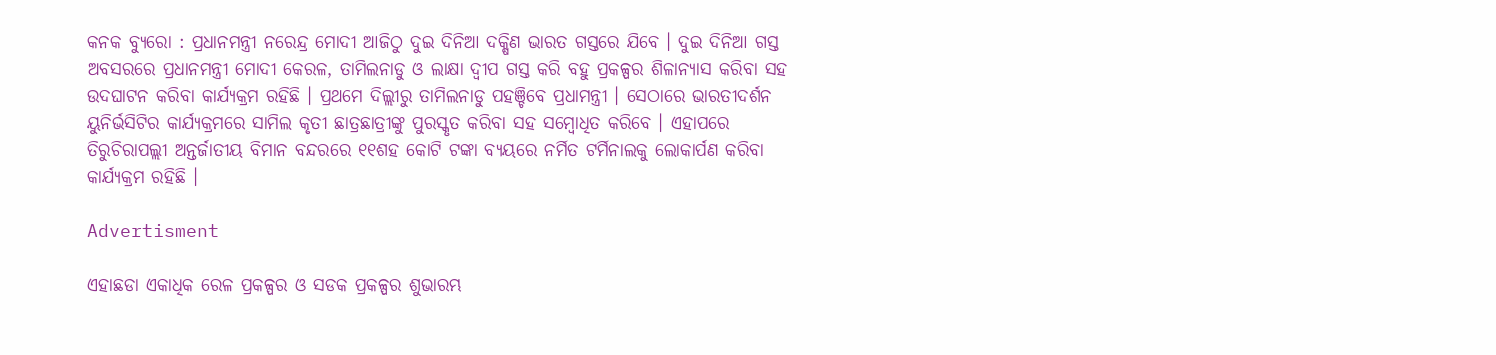କନକ ବ୍ୟୁରୋ : ପ୍ରଧାନମନ୍ତ୍ରୀ ନରେନ୍ଦ୍ର ମୋଦୀ ଆଜିଠୁ ଦୁଇ ଦିନିଆ ଦକ୍ଷିଣ ଭାରତ ଗସ୍ତରେ ଯିବେ । ଦୁଇ ଦିନିଆ ଗସ୍ତ ଅବସରରେ ପ୍ରଧାନମନ୍ତ୍ରୀ ମୋଦୀ କେରଳ, ତାମିଲନାଡୁ ଓ ଲାକ୍ଷା ଦ୍ୱୀପ ଗସ୍ତ କରି ବହୁ ପ୍ରକଳ୍ପର ଶିଳାନ୍ୟାସ କରିବା ସହ ଉଦଘାଟନ କରିବା କାର୍ଯ୍ୟକ୍ରମ ରହିଛି । ପ୍ରଥମେ ଦିଲ୍ଲୀରୁ ତାମିଲନାଡୁ ପହଞ୍ଚିବେ ପ୍ରଧାମନ୍ତ୍ରୀ । ସେଠାରେ ଭାରତୀଦର୍ଶନ ୟୁନିର୍ଭସିଟିର କାର୍ଯ୍ୟକ୍ରମରେ ସାମିଲ କୃତୀ ଛାତ୍ରଛାତ୍ରୀଙ୍କୁ ପୁରସ୍କୃତ କରିବା ସହ ସମ୍ବୋଧିତ କରିବେ । ଏହାପରେ ତିରୁଚିରାପଲ୍ଲୀ ଅନ୍ତର୍ଜାତୀୟ ବିମାନ ବନ୍ଦରରେ ୧୧ଶହ କୋଟି ଟଙ୍କା ବ୍ୟୟରେ ନର୍ମିତ ଟର୍ମିନାଲକୁ ଲୋକାର୍ପଣ କରିବା କାର୍ଯ୍ୟକ୍ରମ ରହିଛି ।

Advertisment

ଏହାଛଡା ଏକାଧିକ ରେଳ ପ୍ରକଳ୍ପର ଓ ସଡକ ପ୍ରକଳ୍ପର ଶୁଭାରମ୍ଭ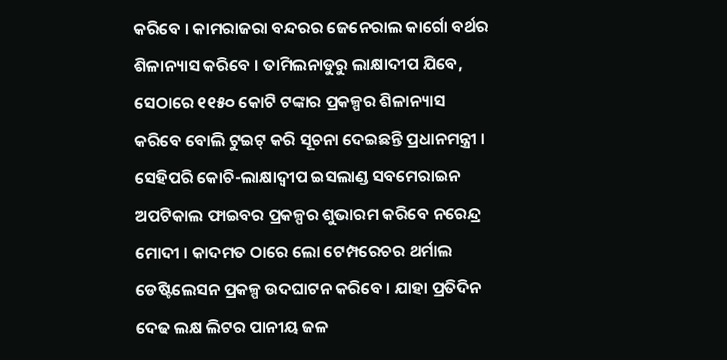କରିବେ । କାମରାଜରା ବନ୍ଦରର ଜେନେରାଲ କାର୍ଗୋ ବର୍ଥର ଶିଳାନ୍ୟାସ କରିବେ । ତାମିଲନାଡୁରୁ ଲାକ୍ଷାଦୀପ ଯିବେ, ସେଠାରେ ୧୧୫୦ କୋଟି ଟଙ୍କାର ପ୍ରକଳ୍ପର ଶିଳାନ୍ୟାସ କରିବେ ବୋଲି ଟୁଇଟ୍ କରି ସୂଚନା ଦେଇଛନ୍ତି ପ୍ରଧାନମନ୍ତ୍ରୀ । ସେହିପରି କୋଚି-ଲାକ୍ଷାଦ୍ୱୀପ ଇସଲାଣ୍ଡ ସବମେରାଇନ ଅପଟିକାଲ ଫାଇବର ପ୍ରକଳ୍ପର ଶୁଭାରମ କରିବେ ନରେନ୍ଦ୍ର ମୋଦୀ । କାଦମତ ଠାରେ ଲୋ ଟେମ୍ପରେଚର ଥର୍ମାଲ ଡେଷ୍ଟିଲେସନ ପ୍ରକଳ୍ପ ଉଦଘାଟନ କରିବେ । ଯାହା ପ୍ରତିଦିନ ଦେଢ ଲକ୍ଷ ଲିଟର ପାନୀୟ ଜଳ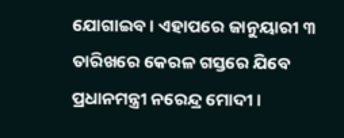ଯୋଗାଇବ । ଏହାପରେ ଜାନୁୟାରୀ ୩ ତାରିଖରେ କେରଳ ଗସ୍ତରେ ଯିବେ ପ୍ରଧାନମନ୍ତ୍ରୀ ନରେନ୍ଦ୍ର ମୋଦୀ ।